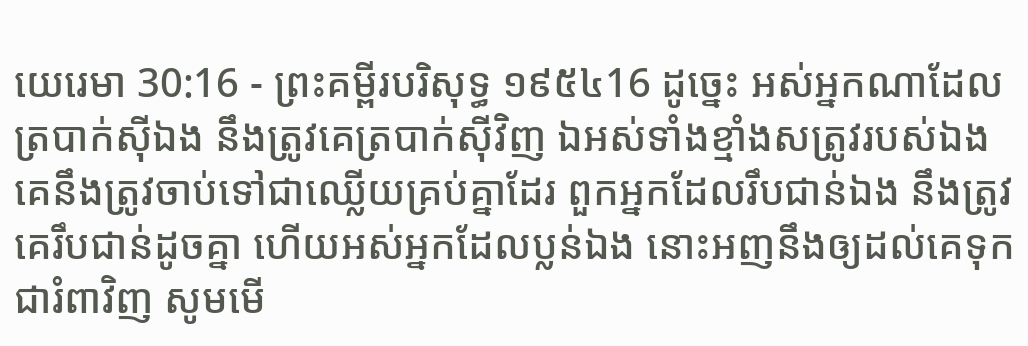យេរេមា 30:16 - ព្រះគម្ពីរបរិសុទ្ធ ១៩៥៤16 ដូច្នេះ អស់អ្នកណាដែលត្របាក់ស៊ីឯង នឹងត្រូវគេត្របាក់ស៊ីវិញ ឯអស់ទាំងខ្មាំងសត្រូវរបស់ឯង គេនឹងត្រូវចាប់ទៅជាឈ្លើយគ្រប់គ្នាដែរ ពួកអ្នកដែលរឹបជាន់ឯង នឹងត្រូវគេរឹបជាន់ដូចគ្នា ហើយអស់អ្នកដែលប្លន់ឯង នោះអញនឹងឲ្យដល់គេទុកជារំពាវិញ សូមមើ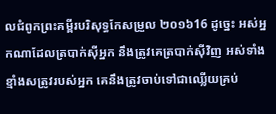លជំពូកព្រះគម្ពីរបរិសុទ្ធកែសម្រួល ២០១៦16 ដូច្នេះ អស់អ្នកណាដែលត្របាក់ស៊ីអ្នក នឹងត្រូវគេត្របាក់ស៊ីវិញ អស់ទាំងខ្មាំងសត្រូវរបស់អ្នក គេនឹងត្រូវចាប់ទៅជាឈ្លើយគ្រប់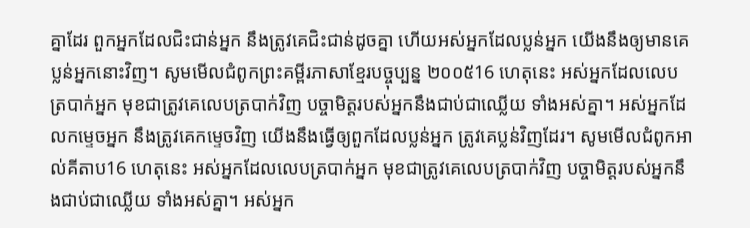គ្នាដែរ ពួកអ្នកដែលជិះជាន់អ្នក នឹងត្រូវគេជិះជាន់ដូចគ្នា ហើយអស់អ្នកដែលប្លន់អ្នក យើងនឹងឲ្យមានគេប្លន់អ្នកនោះវិញ។ សូមមើលជំពូកព្រះគម្ពីរភាសាខ្មែរបច្ចុប្បន្ន ២០០៥16 ហេតុនេះ អស់អ្នកដែលលេបត្របាក់អ្នក មុខជាត្រូវគេលេបត្របាក់វិញ បច្ចាមិត្តរបស់អ្នកនឹងជាប់ជាឈ្លើយ ទាំងអស់គ្នា។ អស់អ្នកដែលកម្ទេចអ្នក នឹងត្រូវគេកម្ទេចវិញ យើងនឹងធ្វើឲ្យពួកដែលប្លន់អ្នក ត្រូវគេប្លន់វិញដែរ។ សូមមើលជំពូកអាល់គីតាប16 ហេតុនេះ អស់អ្នកដែលលេបត្របាក់អ្នក មុខជាត្រូវគេលេបត្របាក់វិញ បច្ចាមិត្តរបស់អ្នកនឹងជាប់ជាឈ្លើយ ទាំងអស់គ្នា។ អស់អ្នក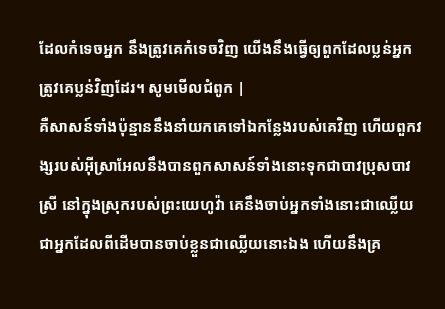ដែលកំទេចអ្នក នឹងត្រូវគេកំទេចវិញ យើងនឹងធ្វើឲ្យពួកដែលប្លន់អ្នក ត្រូវគេប្លន់វិញដែរ។ សូមមើលជំពូក |
គឺសាសន៍ទាំងប៉ុន្មាននឹងនាំយកគេទៅឯកន្លែងរបស់គេវិញ ហើយពួកវង្សរបស់អ៊ីស្រាអែលនឹងបានពួកសាសន៍ទាំងនោះទុកជាបាវប្រុសបាវស្រី នៅក្នុងស្រុករបស់ព្រះយេហូវ៉ា គេនឹងចាប់អ្នកទាំងនោះជាឈ្លើយ ជាអ្នកដែលពីដើមបានចាប់ខ្លួនជាឈ្លើយនោះឯង ហើយនឹងគ្រ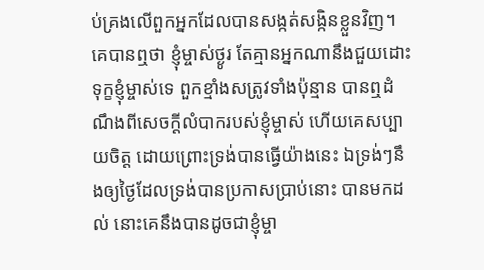ប់គ្រងលើពួកអ្នកដែលបានសង្កត់សង្កិនខ្លួនវិញ។
គេបានឮថា ខ្ញុំម្ចាស់ថ្ងូរ តែគ្មានអ្នកណានឹងជួយដោះទុក្ខខ្ញុំម្ចាស់ទេ ពួកខ្មាំងសត្រូវទាំងប៉ុន្មាន បានឮដំណឹងពីសេចក្ដីលំបាករបស់ខ្ញុំម្ចាស់ ហើយគេសប្បាយចិត្ត ដោយព្រោះទ្រង់បានធ្វើយ៉ាងនេះ ឯទ្រង់ៗនឹងឲ្យថ្ងៃដែលទ្រង់បានប្រកាសប្រាប់នោះ បានមកដល់ នោះគេនឹងបានដូចជាខ្ញុំម្ចា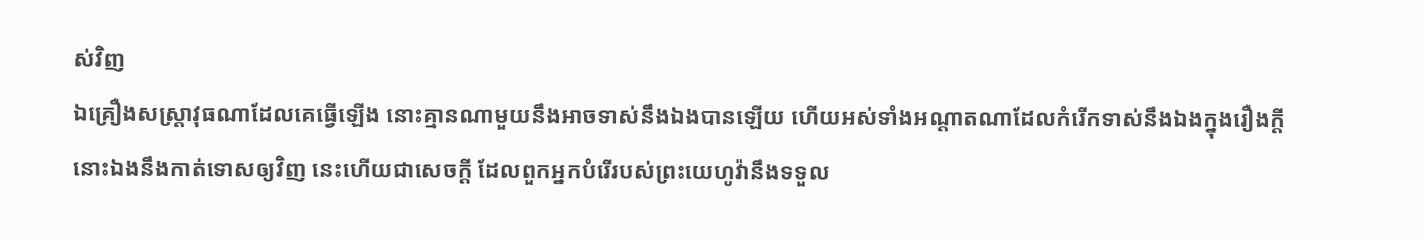ស់វិញ
ឯគ្រឿងសស្ត្រាវុធណាដែលគេធ្វើឡើង នោះគ្មានណាមួយនឹងអាចទាស់នឹងឯងបានឡើយ ហើយអស់ទាំងអណ្តាតណាដែលកំរើកទាស់នឹងឯងក្នុងរឿងក្តី នោះឯងនឹងកាត់ទោសឲ្យវិញ នេះហើយជាសេចក្ដី ដែលពួកអ្នកបំរើរបស់ព្រះយេហូវ៉ានឹងទទួល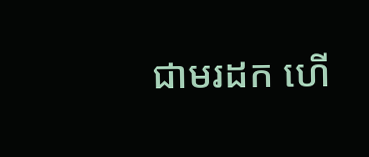ជាមរដក ហើ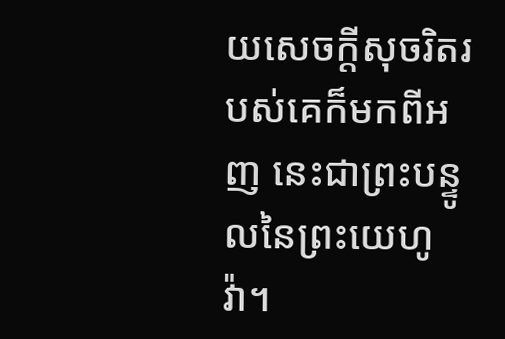យសេចក្ដីសុចរិតរបស់គេក៏មកពីអញ នេះជាព្រះបន្ទូលនៃព្រះយេហូវ៉ា។